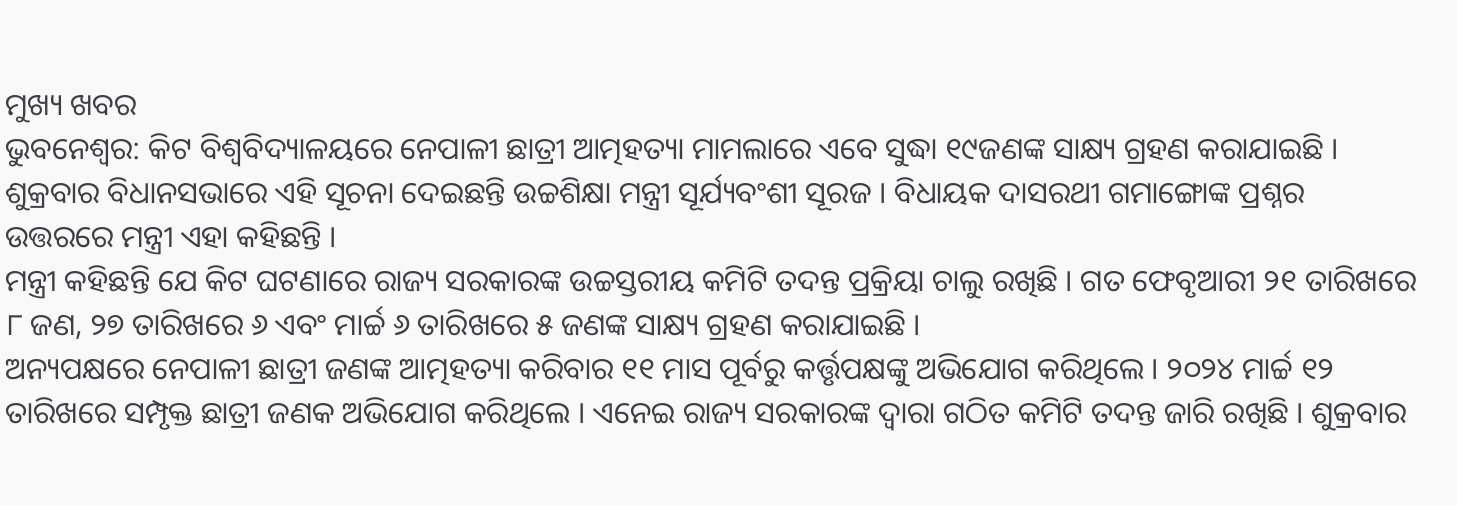ମୁଖ୍ୟ ଖବର
ଭୁବନେଶ୍ୱର: କିଟ ବିଶ୍ୱବିଦ୍ୟାଳୟରେ ନେପାଳୀ ଛାତ୍ରୀ ଆତ୍ମହତ୍ୟା ମାମଲାରେ ଏବେ ସୁଦ୍ଧା ୧୯ଜଣଙ୍କ ସାକ୍ଷ୍ୟ ଗ୍ରହଣ କରାଯାଇଛି । ଶୁକ୍ରବାର ବିଧାନସଭାରେ ଏହି ସୂଚନା ଦେଇଛନ୍ତି ଉଚ୍ଚଶିକ୍ଷା ମନ୍ତ୍ରୀ ସୂର୍ଯ୍ୟବଂଶୀ ସୂରଜ । ବିଧାୟକ ଦାସରଥୀ ଗମାଙ୍ଗୋଙ୍କ ପ୍ରଶ୍ନର ଉତ୍ତରରେ ମନ୍ତ୍ରୀ ଏହା କହିଛନ୍ତି ।
ମନ୍ତ୍ରୀ କହିଛନ୍ତି ଯେ କିଟ ଘଟଣାରେ ରାଜ୍ୟ ସରକାରଙ୍କ ଉଚ୍ଚସ୍ତରୀୟ କମିଟି ତଦନ୍ତ ପ୍ରକ୍ରିୟା ଚାଲୁ ରଖିଛି । ଗତ ଫେବୃଆରୀ ୨୧ ତାରିଖରେ ୮ ଜଣ, ୨୭ ତାରିଖରେ ୬ ଏବଂ ମାର୍ଚ୍ଚ ୬ ତାରିଖରେ ୫ ଜଣଙ୍କ ସାକ୍ଷ୍ୟ ଗ୍ରହଣ କରାଯାଇଛି ।
ଅନ୍ୟପକ୍ଷରେ ନେପାଳୀ ଛାତ୍ରୀ ଜଣଙ୍କ ଆତ୍ମହତ୍ୟା କରିବାର ୧୧ ମାସ ପୂର୍ବରୁ କର୍ତ୍ତୃପକ୍ଷଙ୍କୁ ଅଭିଯୋଗ କରିଥିଲେ । ୨୦୨୪ ମାର୍ଚ୍ଚ ୧୨ ତାରିଖରେ ସମ୍ପୃକ୍ତ ଛାତ୍ରୀ ଜଣକ ଅଭିଯୋଗ କରିଥିଲେ । ଏନେଇ ରାଜ୍ୟ ସରକାରଙ୍କ ଦ୍ୱାରା ଗଠିତ କମିଟି ତଦନ୍ତ ଜାରି ରଖିଛି । ଶୁକ୍ରବାର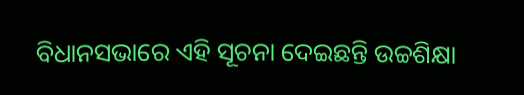ବିଧାନସଭାରେ ଏହି ସୂଚନା ଦେଇଛନ୍ତି ଉଚ୍ଚଶିକ୍ଷା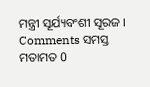ମନ୍ତ୍ରୀ ସୂର୍ଯ୍ୟବଂଶୀ ସୂରଜ ।
Comments ସମସ୍ତ ମତାମତ 0